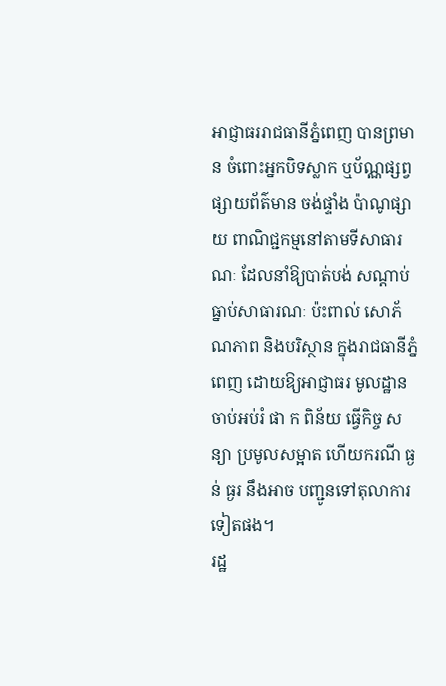អាជ្ញាធររាជធានីភ្នំពេញ បានព្រមាន ចំពោះអ្នកបិទស្លាក ឬប័ណ្ណផ្សព្វ ផ្សាយព័ត៌មាន ចង់ផ្ទាំង ប៉ាណូផ្សាយ ពាណិជ្ជកម្មនៅតាមទីសាធារណៈ ដែលនាំឱ្យបាត់បង់ សណ្តាប់ធ្នាប់សាធារណៈ ប៉ះពាល់ សោភ័ណភាព និងបរិស្ថាន ក្នុងរាជធានីភ្នំពេញ ដោយឱ្យអាជ្ញាធរ មូលដ្ឋាន ចាប់អប់រំ ផា ក ពិន័យ ធ្វើកិច្ច សន្យា ប្រមូលសម្អាត ហើយករណី ធ្ង ន់ ធ្ងរ នឹងអាច បញ្ជូនទៅតុលាការទៀតផង។
រដ្ឋ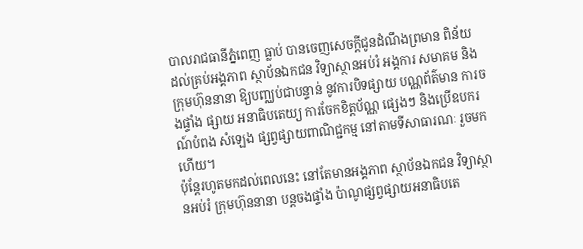បាលរាជធានីភ្នំពេញ ធ្លាប់ បានចេញសេចក្តីជូនដំណឹងព្រមាន ពិន័យ ដល់គ្រប់អង្គភាព ស្ថាប័នឯកជន វិទ្យាស្ថានអប់រំ អង្គការ សមាគម និងក្រុមហ៊ុននានា ឱ្យបញ្ឈប់ជាបន្ទាន់ នូវការបិទផ្សាយ បណ្ណព័ត៌មាន ការចងផ្ទាំង ផ្សាយ អនាធិបតេយ្យ ការចែកខិត្តប័ណ្ណ ផ្សេងៗ និងប្រើឧបករណ៍បំពង សំឡេង ផ្សព្វផ្សាយពាណិជ្ជកម្ម នៅតាមទីសាធារណៈ រួចមកហើយ។
ប៉ុន្តែរហូតមកដល់ពេលនេះ នៅតែមានអង្គភាព ស្ថាប័នឯកជន វិទ្យាស្ថានអប់រំ ក្រុមហ៊ុននានា បន្តចងផ្ទាំង ប៉ាណូផ្សព្វផ្សាយអនាធិបតេ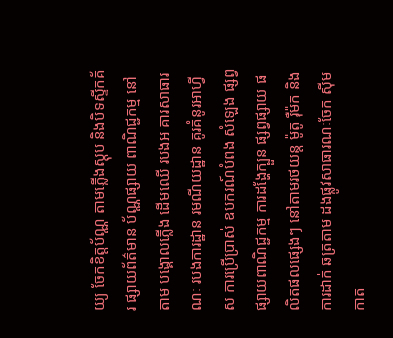យ្យ ចែកខិត្តប័ណ្ណ តាមភ្លើងស្តុប និងបិទស្ទីកគ័រ ផ្សាយព័ត៌មាន ប័ណ្ណផ្សាយ ពាណិជ្ជកម្ម នៅតាម បង្គោលភ្លើង ដើមឈើ របងអ គារសាធារណៈ របងការដ្ឋាន រមណីយដ្ឋាន គូរគំនូរអាហ្វីស ការប្រើប្រាស់ ឧបករណ៍បំពង សំឡេង ផ្សព្វផ្សាយពាណិជ្ជកម្ម ការដង្ហែក្បួន ផ្សព្វផ្សាយ ផលិតផលផ្សេងៗ នៅតាមរថយន្ត ម៉ូតូ រ៉ឺម៉ក និងការដាក់ ឆត្រតាម ដងផ្លូវសាធារណៈចែក ស៊ីមកាត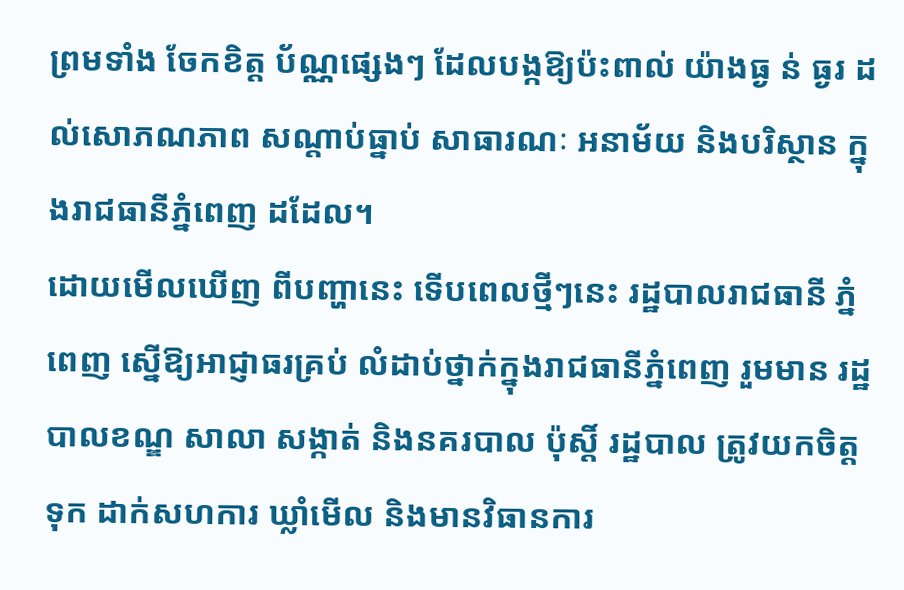ព្រមទាំង ចែកខិត្ត ប័ណ្ណផ្សេងៗ ដែលបង្កឱ្យប៉ះពាល់ យ៉ាងធ្ង ន់ ធ្ងរ ដល់សោភណភាព សណ្តាប់ធ្នាប់ សាធារណៈ អនាម័យ និងបរិស្ថាន ក្នុងរាជធានីភ្នំពេញ ដដែល។
ដោយមើលឃើញ ពីបញ្ហានេះ ទើបពេលថ្មីៗនេះ រដ្ឋបាលរាជធានី ភ្នំពេញ ស្នើឱ្យអាជ្ញាធរគ្រប់ លំដាប់ថ្នាក់ក្នុងរាជធានីភ្នំពេញ រួមមាន រដ្ឋបាលខណ្ឌ សាលា សង្កាត់ និងនគរបាល ប៉ុស្តិ៍ រដ្ឋបាល ត្រូវយកចិត្តទុក ដាក់សហការ ឃ្លាំមើល និងមានវិធានការ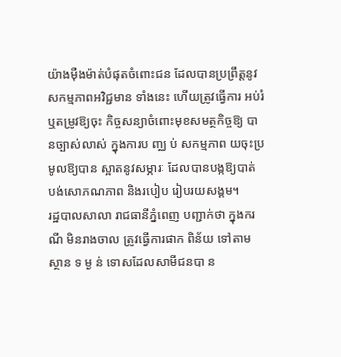យ៉ាងម៉ឺងម៉ាត់បំផុតចំពោះជន ដែលបានប្រព្រឹត្តនូវសកម្មភាពអវិជ្ជមាន ទាំងនេះ ហើយត្រូវធ្វើការ អប់រំ ឬតម្រូវឱ្យចុះ កិច្ចសន្យាចំពោះមុខសមត្ថកិច្ចឱ្យ បានច្បាស់លាស់ ក្នុងការប ញ្ឈ ប់ សកម្មភាព យចុះប្រមូលឱ្យបាន ស្អាតនូវសម្ភារៈ ដែលបានបង្កឱ្យបាត់ បង់សោភណភាព និងរបៀប រៀបរយសង្គម។
រដ្ឋបាលសាលា រាជធានីភ្នំពេញ បញ្ជាក់ថា ក្នុងករណី មិនរាងចាល ត្រូវធ្វើការផាក ពិន័យ ទៅតាមស្ថាន ទ ម្ង ន់ ទោសដែលសាមីជនបា ន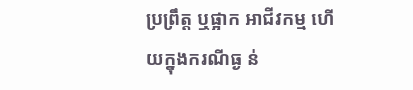ប្រព្រឹត្ត ឬផ្អាក អាជីវកម្ម ហើយក្នុងករណីធ្ង ន់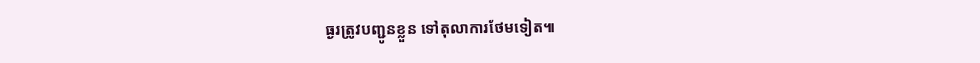ធ្ងរត្រូវបញ្ជូនខ្លួន ទៅតុលាការថែមទៀត៕